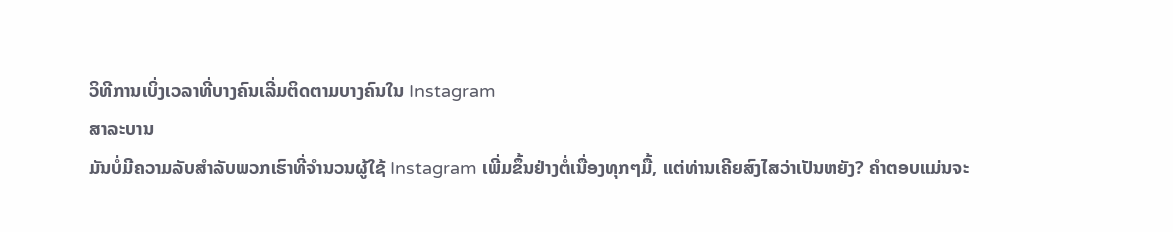ວິທີການເບິ່ງເວລາທີ່ບາງຄົນເລີ່ມຕິດຕາມບາງຄົນໃນ Instagram
ສາລະບານ
ມັນບໍ່ມີຄວາມລັບສໍາລັບພວກເຮົາທີ່ຈໍານວນຜູ້ໃຊ້ Instagram ເພີ່ມຂຶ້ນຢ່າງຕໍ່ເນື່ອງທຸກໆມື້, ແຕ່ທ່ານເຄີຍສົງໄສວ່າເປັນຫຍັງ? ຄໍາຕອບແມ່ນຈະ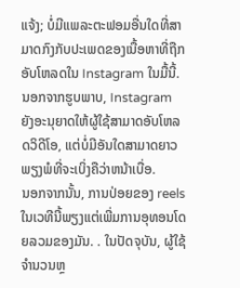ແຈ້ງ; ບໍ່ມີແພລະຕະຟອມອື່ນໃດທີ່ສາມາດກົງກັບປະເພດຂອງເນື້ອຫາທີ່ຖືກອັບໂຫລດໃນ Instagram ໃນມື້ນີ້. ນອກຈາກຮູບພາບ, Instagram ຍັງອະນຸຍາດໃຫ້ຜູ້ໃຊ້ສາມາດອັບໂຫລດວິດີໂອ, ແຕ່ບໍ່ມີອັນໃດສາມາດຍາວພຽງພໍທີ່ຈະເບິ່ງຄືວ່າຫນ້າເບື່ອ.
ນອກຈາກນັ້ນ, ການປ່ອຍຂອງ reels ໃນເວທີນີ້ພຽງແຕ່ເພີ່ມການອຸທອນໂດຍລວມຂອງມັນ. . ໃນປັດຈຸບັນ, ຜູ້ໃຊ້ຈໍານວນຫຼ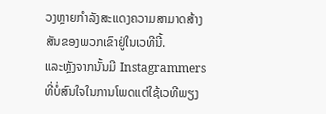ວງຫຼາຍກໍາລັງສະແດງຄວາມສາມາດສ້າງສັນຂອງພວກເຂົາຢູ່ໃນເວທີນີ້.
ແລະຫຼັງຈາກນັ້ນມີ Instagrammers ທີ່ບໍ່ສົນໃຈໃນການໂພດແຕ່ໃຊ້ເວທີພຽງ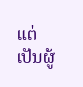ແຕ່ເປັນຜູ້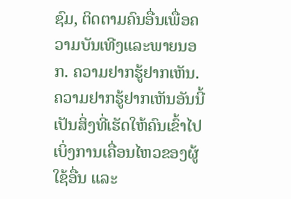ຊົມ, ຕິດຕາມຄົນອື່ນເພື່ອຄວາມບັນເທີງແລະພາຍນອກ. ຄວາມຢາກຮູ້ຢາກເຫັນ. ຄວາມຢາກຮູ້ຢາກເຫັນອັນນີ້ເປັນສິ່ງທີ່ເຮັດໃຫ້ຄົນເຂົ້າໄປເບິ່ງການເຄື່ອນໄຫວຂອງຜູ້ໃຊ້ອື່ນ ແລະ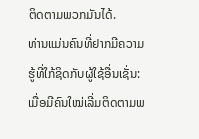ຕິດຕາມພວກມັນໄດ້.
ທ່ານແມ່ນຄົນທີ່ຢາກມີຄວາມຮູ້ທີ່ໃກ້ຊິດກັບຜູ້ໃຊ້ອື່ນເຊັ່ນ: ເມື່ອມີຄົນໃໝ່ເລີ່ມຕິດຕາມພ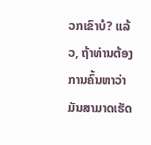ວກເຂົາບໍ? ແລ້ວ, ຖ້າທ່ານຕ້ອງການຄົ້ນຫາວ່າມັນສາມາດເຮັດ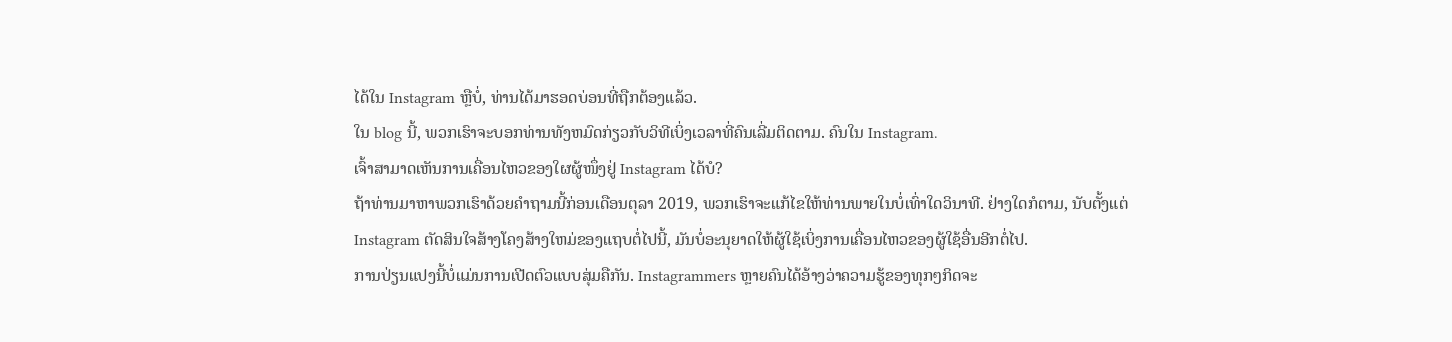ໄດ້ໃນ Instagram ຫຼືບໍ່, ທ່ານໄດ້ມາຮອດບ່ອນທີ່ຖືກຕ້ອງແລ້ວ.
ໃນ blog ນີ້, ພວກເຮົາຈະບອກທ່ານທັງຫມົດກ່ຽວກັບວິທີເບິ່ງເວລາທີ່ຄົນເລີ່ມຕິດຕາມ. ຄົນໃນ Instagram.
ເຈົ້າສາມາດເຫັນການເຄື່ອນໄຫວຂອງໃຜຜູ້ໜຶ່ງຢູ່ Instagram ໄດ້ບໍ?
ຖ້າທ່ານມາຫາພວກເຮົາດ້ວຍຄຳຖາມນີ້ກ່ອນເດືອນຕຸລາ 2019, ພວກເຮົາຈະແກ້ໄຂໃຫ້ທ່ານພາຍໃນບໍ່ເທົ່າໃດວິນາທີ. ຢ່າງໃດກໍຕາມ, ນັບຕັ້ງແຕ່ Instagram ຕັດສິນໃຈສ້າງໂຄງສ້າງໃຫມ່ຂອງແຖບຕໍ່ໄປນີ້, ມັນບໍ່ອະນຸຍາດໃຫ້ຜູ້ໃຊ້ເບິ່ງການເຄື່ອນໄຫວຂອງຜູ້ໃຊ້ອື່ນອີກຕໍ່ໄປ.
ການປ່ຽນແປງນີ້ບໍ່ແມ່ນການເປີດຕົວແບບສຸ່ມຄືກັນ. Instagrammers ຫຼາຍຄົນໄດ້ອ້າງວ່າຄວາມຮູ້ຂອງທຸກໆກິດຈະ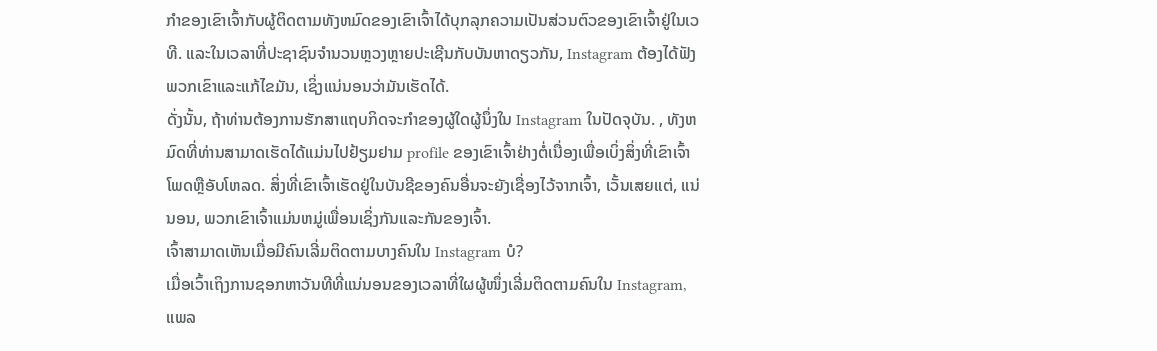ກໍາຂອງເຂົາເຈົ້າກັບຜູ້ຕິດຕາມທັງຫມົດຂອງເຂົາເຈົ້າໄດ້ບຸກລຸກຄວາມເປັນສ່ວນຕົວຂອງເຂົາເຈົ້າຢູ່ໃນເວທີ. ແລະໃນເວລາທີ່ປະຊາຊົນຈໍານວນຫຼວງຫຼາຍປະເຊີນກັບບັນຫາດຽວກັນ, Instagram ຕ້ອງໄດ້ຟັງພວກເຂົາແລະແກ້ໄຂມັນ, ເຊິ່ງແນ່ນອນວ່າມັນເຮັດໄດ້.
ດັ່ງນັ້ນ, ຖ້າທ່ານຕ້ອງການຮັກສາແຖບກິດຈະກໍາຂອງຜູ້ໃດຜູ້ນຶ່ງໃນ Instagram ໃນປັດຈຸບັນ. , ທັງຫມົດທີ່ທ່ານສາມາດເຮັດໄດ້ແມ່ນໄປຢ້ຽມຢາມ profile ຂອງເຂົາເຈົ້າຢ່າງຕໍ່ເນື່ອງເພື່ອເບິ່ງສິ່ງທີ່ເຂົາເຈົ້າໂພດຫຼືອັບໂຫລດ. ສິ່ງທີ່ເຂົາເຈົ້າເຮັດຢູ່ໃນບັນຊີຂອງຄົນອື່ນຈະຍັງເຊື່ອງໄວ້ຈາກເຈົ້າ, ເວັ້ນເສຍແຕ່, ແນ່ນອນ, ພວກເຂົາເຈົ້າແມ່ນຫມູ່ເພື່ອນເຊິ່ງກັນແລະກັນຂອງເຈົ້າ.
ເຈົ້າສາມາດເຫັນເມື່ອມີຄົນເລີ່ມຕິດຕາມບາງຄົນໃນ Instagram ບໍ?
ເມື່ອເວົ້າເຖິງການຊອກຫາວັນທີທີ່ແນ່ນອນຂອງເວລາທີ່ໃຜຜູ້ໜຶ່ງເລີ່ມຕິດຕາມຄົນໃນ Instagram, ແພລ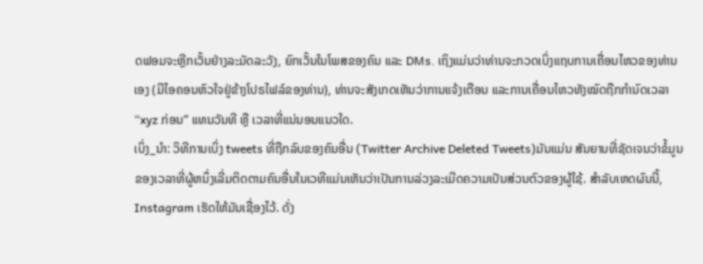ດຟອມຈະຫຼີກເວັ້ນຢ່າງລະມັດລະວັງ, ຍົກເວັ້ນໃນໂພສຂອງຄົນ ແລະ DMs. ເຖິງແມ່ນວ່າທ່ານຈະກວດເບິ່ງແຖບການເຄື່ອນໄຫວຂອງທ່ານເອງ (ມີໄອຄອນຫົວໃຈຢູ່ຂ້າງໂປຣໄຟລ໌ຂອງທ່ານ), ທ່ານຈະສັງເກດເຫັນວ່າການແຈ້ງເຕືອນ ແລະການເຄື່ອນໄຫວທັງໝົດຖືກກຳນົດເວລາ “xyz ກ່ອນ” ແທນວັນທີ ຫຼື ເວລາທີ່ແນ່ນອນແນວໃດ.
ເບິ່ງ_ນຳ: ວິທີການເບິ່ງ tweets ທີ່ຖືກລົບຂອງຄົນອື່ນ (Twitter Archive Deleted Tweets)ມັນແມ່ນ ສັນຍານທີ່ຊັດເຈນວ່າຂໍ້ມູນຂອງເວລາທີ່ຜູ້ຫນຶ່ງເລີ່ມຕິດຕາມຄົນອື່ນໃນເວທີແມ່ນເຫັນວ່າເປັນການລ່ວງລະເມີດຄວາມເປັນສ່ວນຕົວຂອງຜູ້ໃຊ້. ສໍາລັບເຫດຜົນນີ້, Instagram ເຮັດໃຫ້ມັນເຊື່ອງໄວ້. ດັ່ງ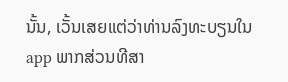ນັ້ນ, ເວັ້ນເສຍແຕ່ວ່າທ່ານລົງທະບຽນໃນ app ພາກສ່ວນທີສາ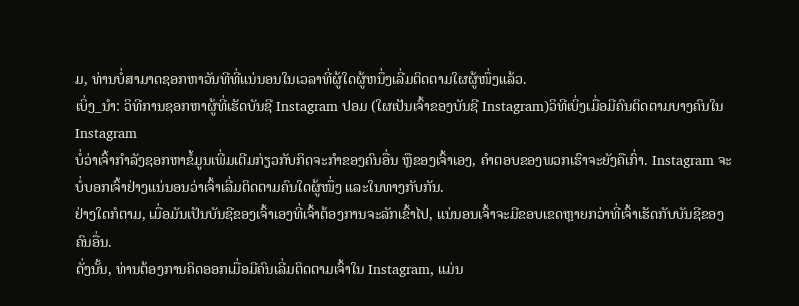ມ, ທ່ານບໍ່ສາມາດຊອກຫາວັນທີທີ່ແນ່ນອນໃນເວລາທີ່ຜູ້ໃດຜູ້ຫນຶ່ງເລີ່ມຕິດຕາມໃຜຜູ້ໜຶ່ງແລ້ວ.
ເບິ່ງ_ນຳ: ວິທີການຊອກຫາຜູ້ທີ່ເຮັດບັນຊີ Instagram ປອມ (ໃຜເປັນເຈົ້າຂອງບັນຊີ Instagram)ວິທີເບິ່ງເມື່ອມີຄົນຕິດຕາມບາງຄົນໃນ Instagram
ບໍ່ວ່າເຈົ້າກຳລັງຊອກຫາຂໍ້ມູນເພີ່ມເຕີມກ່ຽວກັບກິດຈະກຳຂອງຄົນອື່ນ ຫຼືຂອງເຈົ້າເອງ, ຄຳຕອບຂອງພວກເຮົາຈະຍັງຄືເກົ່າ. Instagram ຈະບໍ່ບອກເຈົ້າຢ່າງແນ່ນອນວ່າເຈົ້າເລີ່ມຕິດຕາມຄົນໃດຜູ້ໜຶ່ງ ແລະໃນທາງກັບກັນ.
ຢ່າງໃດກໍຕາມ, ເມື່ອມັນເປັນບັນຊີຂອງເຈົ້າເອງທີ່ເຈົ້າຕ້ອງການຈະລັກເຂົ້າໄປ, ແນ່ນອນເຈົ້າຈະມີຂອບເຂດຫຼາຍກວ່າທີ່ເຈົ້າເຮັດກັບບັນຊີຂອງຄົນອື່ນ.
ດັ່ງນັ້ນ, ທ່ານຕ້ອງການຄິດອອກເມື່ອມີຄົນເລີ່ມຕິດຕາມເຈົ້າໃນ Instagram, ແມ່ນ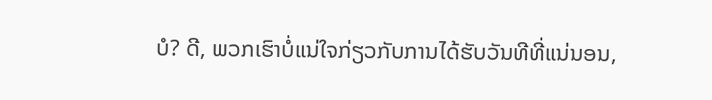ບໍ? ດີ, ພວກເຮົາບໍ່ແນ່ໃຈກ່ຽວກັບການໄດ້ຮັບວັນທີທີ່ແນ່ນອນ,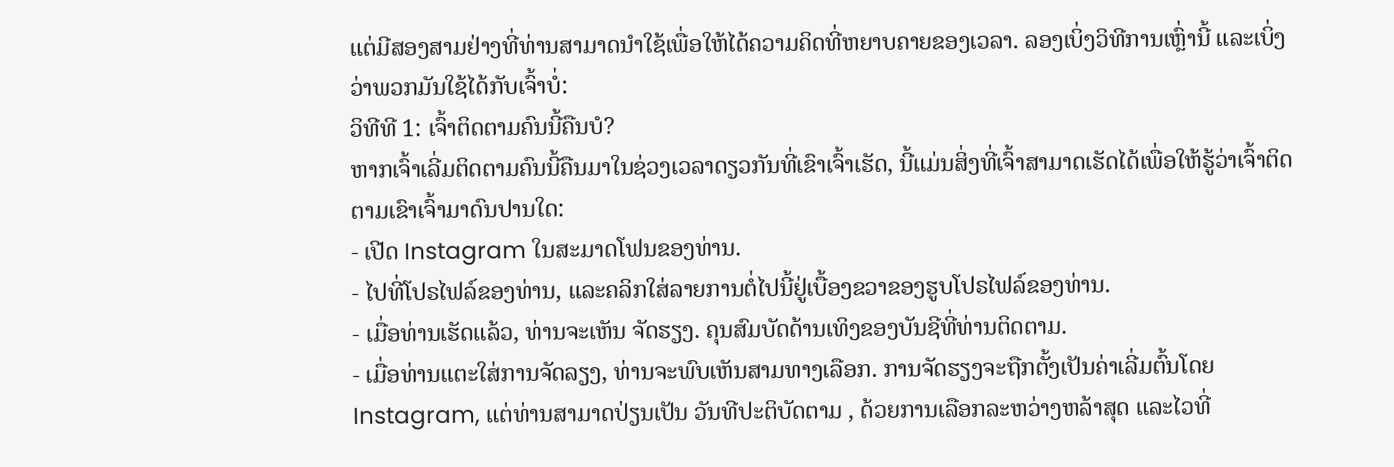ແຕ່ມີສອງສາມຢ່າງທີ່ທ່ານສາມາດນໍາໃຊ້ເພື່ອໃຫ້ໄດ້ຄວາມຄິດທີ່ຫຍາບຄາຍຂອງເວລາ. ລອງເບິ່ງວິທີການເຫຼົ່ານີ້ ແລະເບິ່ງວ່າພວກມັນໃຊ້ໄດ້ກັບເຈົ້າບໍ່:
ວິທີທີ 1: ເຈົ້າຕິດຕາມຄົນນີ້ຄືນບໍ?
ຫາກເຈົ້າເລີ່ມຕິດຕາມຄົນນີ້ຄືນມາໃນຊ່ວງເວລາດຽວກັນທີ່ເຂົາເຈົ້າເຮັດ, ນີ້ແມ່ນສິ່ງທີ່ເຈົ້າສາມາດເຮັດໄດ້ເພື່ອໃຫ້ຮູ້ວ່າເຈົ້າຕິດຕາມເຂົາເຈົ້າມາດົນປານໃດ:
- ເປີດ Instagram ໃນສະມາດໂຟນຂອງທ່ານ.
- ໄປທີ່ໂປຣໄຟລ໌ຂອງທ່ານ, ແລະຄລິກໃສ່ລາຍການຕໍ່ໄປນີ້ຢູ່ເບື້ອງຂວາຂອງຮູບໂປຣໄຟລ໌ຂອງທ່ານ.
- ເມື່ອທ່ານເຮັດແລ້ວ, ທ່ານຈະເຫັນ ຈັດຮຽງ. ຄຸນສົມບັດດ້ານເທິງຂອງບັນຊີທີ່ທ່ານຕິດຕາມ.
- ເມື່ອທ່ານແຕະໃສ່ການຈັດລຽງ, ທ່ານຈະພົບເຫັນສາມທາງເລືອກ. ການຈັດຮຽງຈະຖືກຕັ້ງເປັນຄ່າເລີ່ມຕົ້ນໂດຍ Instagram, ແຕ່ທ່ານສາມາດປ່ຽນເປັນ ວັນທີປະຕິບັດຕາມ , ດ້ວຍການເລືອກລະຫວ່າງຫລ້າສຸດ ແລະໄວທີ່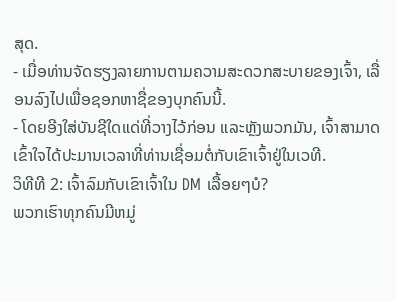ສຸດ.
- ເມື່ອທ່ານຈັດຮຽງລາຍການຕາມຄວາມສະດວກສະບາຍຂອງເຈົ້າ, ເລື່ອນລົງໄປເພື່ອຊອກຫາຊື່ຂອງບຸກຄົນນີ້.
- ໂດຍອີງໃສ່ບັນຊີໃດແດ່ທີ່ວາງໄວ້ກ່ອນ ແລະຫຼັງພວກມັນ, ເຈົ້າສາມາດເຂົ້າໃຈໄດ້ປະມານເວລາທີ່ທ່ານເຊື່ອມຕໍ່ກັບເຂົາເຈົ້າຢູ່ໃນເວທີ.
ວິທີທີ 2: ເຈົ້າລົມກັບເຂົາເຈົ້າໃນ DM ເລື້ອຍໆບໍ?
ພວກເຮົາທຸກຄົນມີຫມູ່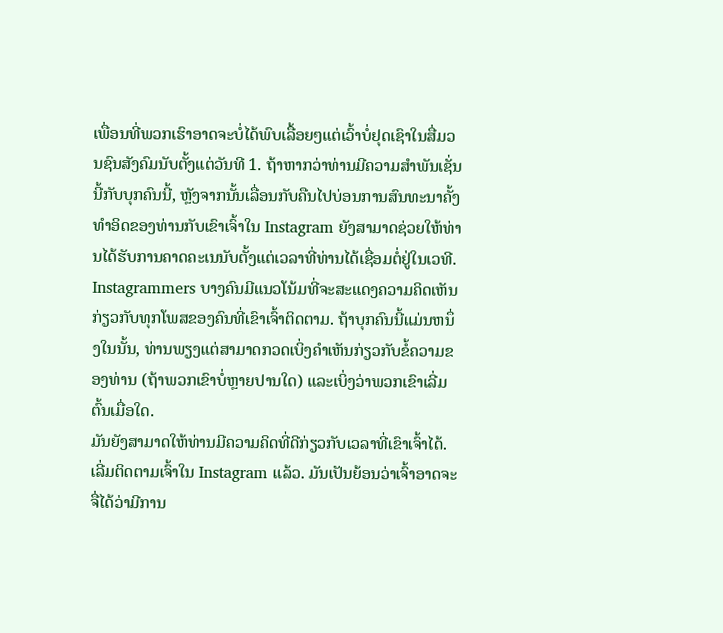ເພື່ອນທີ່ພວກເຮົາອາດຈະບໍ່ໄດ້ພົບເລື້ອຍໆແຕ່ເວົ້າບໍ່ຢຸດເຊົາໃນສື່ມວນຊົນສັງຄົມນັບຕັ້ງແຕ່ວັນທີ 1. ຖ້າຫາກວ່າທ່ານມີຄວາມສໍາພັນເຊັ່ນນີ້ກັບບຸກຄົນນີ້, ຫຼັງຈາກນັ້ນເລື່ອນກັບຄືນໄປບ່ອນການສົນທະນາຄັ້ງທໍາອິດຂອງທ່ານກັບເຂົາເຈົ້າໃນ Instagram ຍັງສາມາດຊ່ວຍໃຫ້ທ່ານໄດ້ຮັບການຄາດຄະເນນັບຕັ້ງແຕ່ເວລາທີ່ທ່ານໄດ້ເຊື່ອມຕໍ່ຢູ່ໃນເວທີ.
Instagrammers ບາງຄົນມີແນວໂນ້ມທີ່ຈະສະແດງຄວາມຄິດເຫັນກ່ຽວກັບທຸກໂພສຂອງຄົນທີ່ເຂົາເຈົ້າຕິດຕາມ. ຖ້າບຸກຄົນນີ້ແມ່ນຫນຶ່ງໃນນັ້ນ, ທ່ານພຽງແຕ່ສາມາດກວດເບິ່ງຄໍາເຫັນກ່ຽວກັບຂໍ້ຄວາມຂອງທ່ານ (ຖ້າພວກເຂົາບໍ່ຫຼາຍປານໃດ) ແລະເບິ່ງວ່າພວກເຂົາເລີ່ມຕົ້ນເມື່ອໃດ.
ມັນຍັງສາມາດໃຫ້ທ່ານມີຄວາມຄິດທີ່ດີກ່ຽວກັບເວລາທີ່ເຂົາເຈົ້າໄດ້. ເລີ່ມຕິດຕາມເຈົ້າໃນ Instagram ແລ້ວ. ມັນເປັນຍ້ອນວ່າເຈົ້າອາດຈະຈື່ໄດ້ວ່າມີການ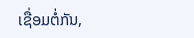ເຊື່ອມຕໍ່ກັນ,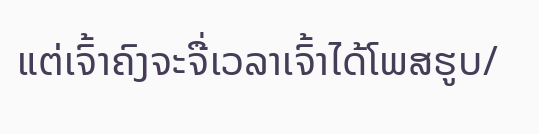ແຕ່ເຈົ້າຄົງຈະຈື່ເວລາເຈົ້າໄດ້ໂພສຮູບ/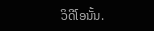ວິດີໂອນັ້ນ.